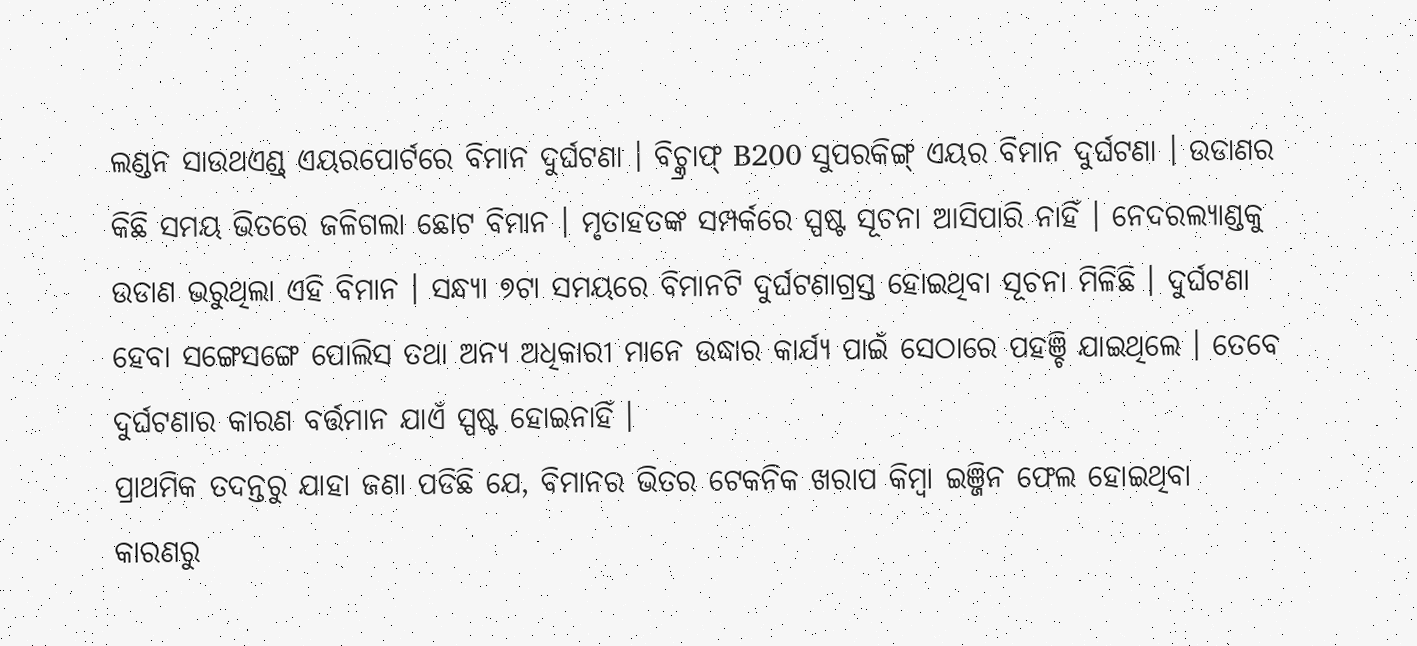ଲଣ୍ଡନ ସାଉଥଏଣ୍ଡ୍ ଏୟରପୋର୍ଟରେ ବିମାନ ଦୁର୍ଘଟଣା । ବିଚ୍କ୍ରାଫ୍ B200 ସୁପରକିଙ୍ଗ୍ ଏୟର ବିମାନ ଦୁର୍ଘଟଣା । ଉଡାଣର କିଛି ସମୟ ଭିତରେ ଜଳିଗଲା ଛୋଟ ବିମାନ । ମୃତାହତଙ୍କ ସମ୍ପର୍କରେ ସ୍ପଷ୍ଟ ସୂଚନା ଆସିପାରି ନାହିଁ । ନେଦରଲ୍ୟାଣ୍ଡକୁ ଉଡାଣ ଭରୁଥିଲା ଏହି ବିମାନ । ସନ୍ଧ୍ୟା ୭ଟା ସମୟରେ ବିମାନଟି ଦୁର୍ଘଟଣାଗ୍ରସ୍ତ ହୋଇଥିବା ସୂଚନା ମିଳିଛି । ଦୁର୍ଘଟଣା ହେବା ସଙ୍ଗେସଙ୍ଗେ ପୋଲିସ ତଥା ଅନ୍ୟ ଅଧିକାରୀ ମାନେ ଉଦ୍ଧାର କାର୍ଯ୍ୟ ପାଇଁ ସେଠାରେ ପହଞ୍ଚି ଯାଇଥିଲେ । ତେବେ ଦୁର୍ଘଟଣାର କାରଣ ବର୍ତ୍ତମାନ ଯାଏଁ ସ୍ପଷ୍ଟ ହୋଇନାହିଁ ।
ପ୍ରାଥମିକ ତଦନ୍ତରୁ ଯାହା ଜଣା ପଡିଛି ଯେ, ବିମାନର ଭିତର ଟେକନିକ ଖରାପ କିମ୍ବା ଇଞ୍ଜିନ ଫେଲ ହୋଇଥିବା କାରଣରୁ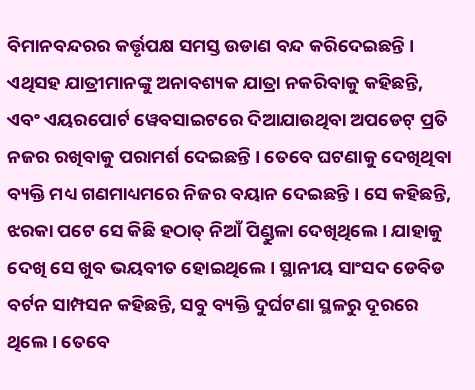ବିମାନବନ୍ଦରର କର୍ତ୍ତୃପକ୍ଷ ସମସ୍ତ ଉଡାଣ ବନ୍ଦ କରିଦେଇଛନ୍ତି । ଏଥିସହ ଯାତ୍ରୀମାନଙ୍କୁ ଅନାବଶ୍ୟକ ଯାତ୍ରା ନକରିବାକୁ କହିଛନ୍ତି, ଏବଂ ଏୟରପୋର୍ଟ ୱେବସାଇଟରେ ଦିଆଯାଉଥିବା ଅପଡେଟ୍ ପ୍ରତି ନଜର ରଖିବାକୁ ପରାମର୍ଶ ଦେଇଛନ୍ତି । ତେବେ ଘଟଣାକୁ ଦେଖିଥିବା ବ୍ୟକ୍ତି ମଧ୍ୟ ଗଣମାଧ୍ୟମରେ ନିଜର ବୟାନ ଦେଇଛନ୍ତି । ସେ କହିଛନ୍ତି, ଝରକା ପଟେ ସେ କିଛି ହଠାତ୍ ନିଆଁ ପିଣ୍ଡୁଳା ଦେଖିଥିଲେ । ଯାହାକୁ ଦେଖି ସେ ଖୁବ ଭୟବୀତ ହୋଇଥିଲେ । ସ୍ଥାନୀୟ ସାଂସଦ ଡେବିଡ ବର୍ଟନ ସାମ୍ପସନ କହିଛନ୍ତି, ସବୁ ବ୍ୟକ୍ତି ଦୁର୍ଘଟଣା ସ୍ଥଳରୁ ଦୂରରେ ଥିଲେ । ତେବେ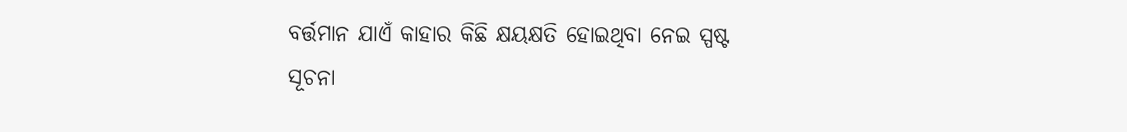ବର୍ତ୍ତମାନ ଯାଏଁ କାହାର କିଛି କ୍ଷୟକ୍ଷତି ହୋଇଥିବା ନେଇ ସ୍ପଷ୍ଟ ସୂଚନା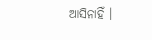ଆସିନାହିଁ ।